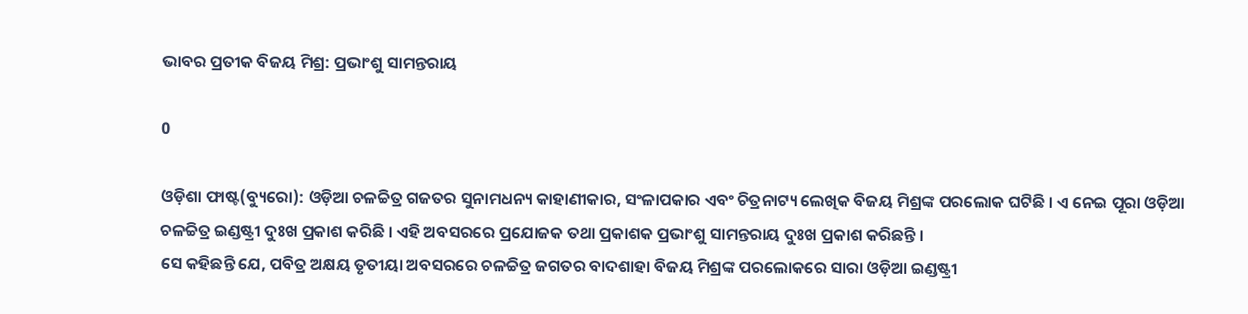ଭାବର ପ୍ରତୀକ ବିଜୟ ମିଶ୍ର: ପ୍ରଭାଂଶୁ ସାମନ୍ତରାୟ

0

ଓଡ଼ିଶା ଫାଷ୍ଟ(ବ୍ୟୁରୋ): ଓଡ଼ିଆ ଚଳଚ୍ଚିତ୍ର ଗଜତର ସୁନାମଧନ୍ୟ କାହାଣୀକାର, ସଂଳାପକାର ଏବଂ ଚିତ୍ରନାଟ୍ୟ ଲେଖିକ ବିଜୟ ମିଶ୍ରଙ୍କ ପରଲୋକ ଘଟିଛି । ଏ ନେଇ ପୂରା ଓଡ଼ିଆ ଚଳଚ୍ଚିତ୍ର ଇଣ୍ଡଷ୍ଟ୍ରୀ ଦୁଃଖ ପ୍ରକାଶ କରିଛି । ଏହି ଅବସରରେ ପ୍ରଯୋଜକ ତଥା ପ୍ରକାଶକ ପ୍ରଭାଂଶୁ ସାମନ୍ତରାୟ ଦୁଃଖ ପ୍ରକାଶ କରିଛନ୍ତି ।
ସେ କହିଛନ୍ତି ଯେ, ପବିତ୍ର ଅକ୍ଷୟ ତୃତୀୟା ଅବସରରେ ଚଳଚ୍ଚିତ୍ର ଜଗତର ବାଦଶାହା ବିଜୟ ମିଶ୍ରଙ୍କ ପରଲୋକରେ ସାରା ଓଡ଼ିଆ ଇଣ୍ଡଷ୍ଟ୍ରୀ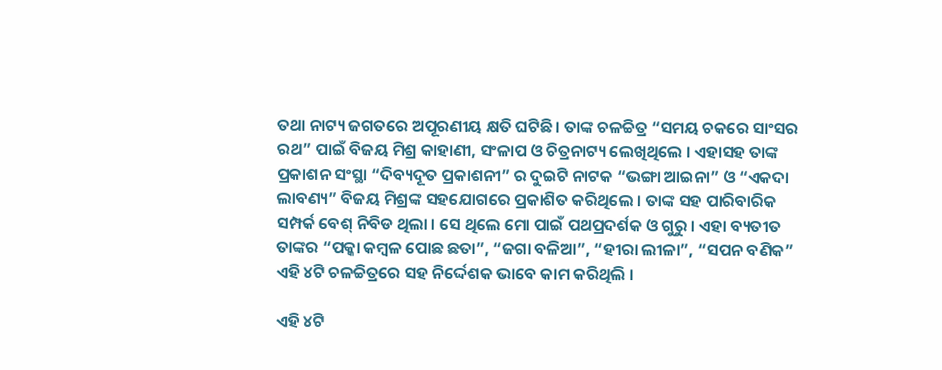ତଥା ନାଟ୍ୟ ଜଗତରେ ଅପୂରଣୀୟ କ୍ଷତି ଘଟିଛି । ତାଙ୍କ ଚଳଚ୍ଚିତ୍ର “ସମୟ ଚକରେ ସାଂସର ରଥ” ପାଇଁ ବିଜୟ ମିଶ୍ର କାହାଣୀ, ସଂଳାପ ଓ ଚିତ୍ରନାଟ୍ୟ ଲେଖିଥିଲେ । ଏହାସହ ତାଙ୍କ ପ୍ରକାଶନ ସଂସ୍ଥା “ଦିବ୍ୟଦୂତ ପ୍ରକାଶନୀ” ର ଦୁଇଟି ନାଟକ “ଭଙ୍ଗା ଆଇନା” ଓ “ଏକଦା ଲାବଣ୍ୟ” ବିଜୟ ମିଶ୍ରଙ୍କ ସହଯୋଗରେ ପ୍ରକାଶିତ କରିଥିଲେ । ତାଙ୍କ ସହ ପାରିବାରିକ ସମ୍ପର୍କ ବେଶ୍ ନିବିଡ ଥିଲା । ସେ ଥିଲେ ମୋ ପାଇଁ ପଥପ୍ରଦର୍ଶକ ଓ ଗୁରୁ । ଏହା ବ୍ୟତୀତ ତାଙ୍କର “ପକ୍କା କମ୍ବଳ ପୋଛ ଛତା”, “ଜଗା ବଳିଆ”, “ହୀରା ଲୀଳା”, “ସପନ ବଣିକ” ଏହି ୪ଟି ଚଳଚ୍ଚିତ୍ରରେ ସହ ନିର୍ଦ୍ଦେଶକ ଭାବେ କାମ କରିଥିଲି ।

ଏହି ୪ଟି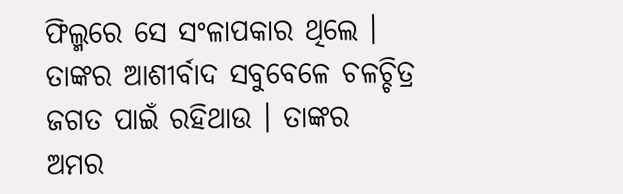ଫିଲ୍ମରେ ସେ ସଂଳାପକାର ଥିଲେ । ତାଙ୍କର ଆଶୀର୍ବାଦ ସବୁବେଳେ ଚଳଚ୍ଚିତ୍ର ଜଗତ ପାଇଁ ରହିଥାଉ । ତାଙ୍କର ଅମର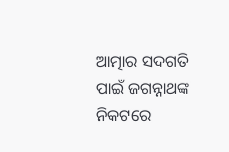ଆତ୍ମାର ସଦଗତି ପାଇଁ ଜଗନ୍ନାଥଙ୍କ ନିକଟରେ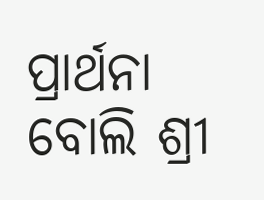ପ୍ରାର୍ଥନା ବୋଲି ଶ୍ରୀ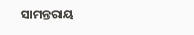ସାମନ୍ତରାୟ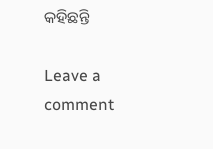କହିଛନ୍ତି

Leave a comment